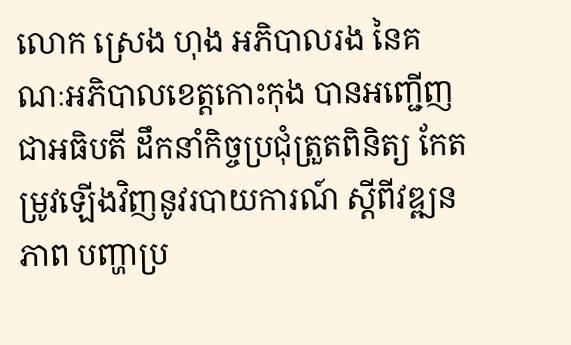លោក ស្រេង ហុង អភិបាលរង នៃគណៈអភិបាលខេត្តកោះកុង បានអញ្ជើញជាអធិបតី ដឹកនាំកិច្ចប្រជុំត្រួតពិនិត្យ កែតម្រូវឡើងវិញនូវរបាយការណ៍ ស្តីពីវឌ្ឍនភាព បញ្ហាប្រ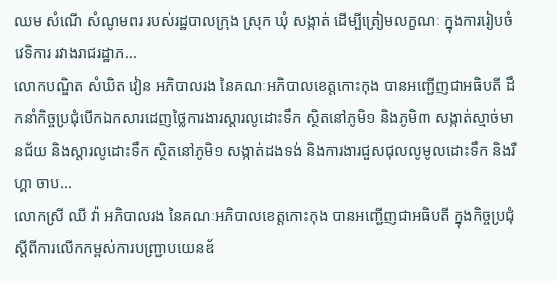ឈម សំណើ សំណូមពរ របស់រដ្ឋបាលក្រុង ស្រុក ឃុំ សង្កាត់ ដើម្បីត្រៀមលក្ខណៈ ក្នុងការរៀបចំវេទិការ រវាងរាជរដ្ឋាភ...
លោកបណ្ឌិត សំឃិត វៀន អភិបាលរង នៃគណៈអភិបាលខេត្តកោះកុង បានអញ្ជើញជាអធិបតី ដឹកនាំកិច្ចប្រជុំបើកឯកសារដេញថ្លៃការងារស្តារលូដោះទឹក ស្ថិតនៅភូមិ១ និងភូមិ៣ សង្កាត់ស្មាច់មានជ័យ និងស្តារលូដោះទឹក ស្ថិតនៅភូមិ១ សង្កាត់ដងទង់ និងការងារជួសជុលលូមូលដោះទឹក និងរឺហ្គា ចាប...
លោកស្រី ឈី វ៉ា អភិបាលរង នៃគណៈអភិបាលខេត្តកោះកុង បានអញ្ជើញជាអធិបតី ក្នុងកិច្ចប្រជុំ ស្តីពីការលើកកម្ពស់ការបញ្ជ្រាបយេនឌ័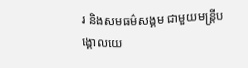រ និងសមធម៌សង្គម ជាមួយមន្ត្រីបង្គោលយេ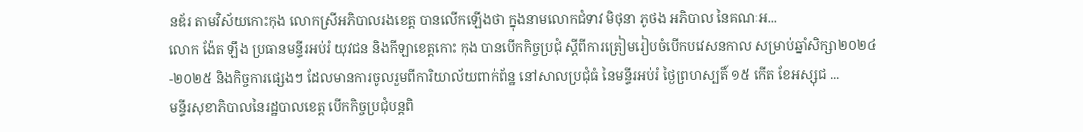នឌ័រ តាមវិស័យកោះកុង លោកស្រីអភិបាលរងខេត្ត បានលើកឡើងថា ក្នុងនាមលោកជំទាវ មិថុនា ភូថង អភិបាល នៃគណៈអ...
លោក ង៉ែត ឡឹង ប្រធានមន្ទីរអប់រំ យុវជន និងកីឡាខេត្តកោះ កុង បានបើកកិច្ចប្រជុំ ស្តីពីការត្រៀមរៀបចំបើកបវេសនកាល សម្រាប់ឆ្នាំសិក្សា២០២៤-២០២៥ និងកិច្ចការផ្សេងៗ ដែលមានការចូលរួមពីការិយាល័យពាក់ព័ន្ឋ នៅសាលប្រជុំធំ នៃមន្ទីរអប់រំ ថ្ងៃព្រហស្បតិ៍ ១៥ កើត ខែអស្សុជ ...
មន្ទីរសុខាភិបាលនៃរដ្ឋបាលខេត្ត បើកកិច្ចប្រជុំបន្តពិ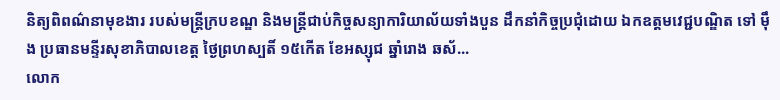និត្យពិពណ៌នាមុខងារ របស់មន្ត្រីក្របខណ្ឌ និងមន្ត្រីជាប់កិច្ចសន្យាការិយាល័យទាំងបួន ដឹកនាំកិច្ចប្រជុំដោយ ឯកឧត្ដមវេជ្ជបណ្ឌិត ទៅ ម៉ឹង ប្រធានមន្ទីរសុខាភិបាលខេត្ត ថ្ងៃព្រហស្បតិ៍ ១៥កើត ខែអស្សុជ ឆ្នាំរោង ឆស័...
លោក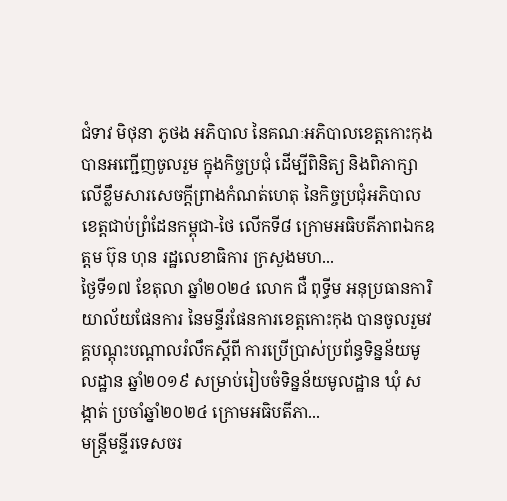ជំទាវ មិថុនា ភូថង អភិបាល នៃគណៈអភិបាលខេត្តកោះកុង បានអញ្ជើញចូលរួម ក្នុងកិច្ចប្រជុំ ដើម្បីពិនិត្យ និងពិភាក្សាលើខ្លឹមសារសេចក្តីព្រាងកំណត់ហេតុ នៃកិច្ចប្រជុំអភិបាលខេត្តជាប់ព្រំដែនកម្ពុជា-ថៃ លើកទី៨ ក្រោមអធិបតីភាពឯកឧត្តម ប៊ុន ហុន រដ្ឋលេខាធិការ ក្រសួងមហ...
ថ្ងៃទី១៧ ខែតុលា ឆ្នាំ២០២៤ លោក ជឺ ពុទ្ធីម អនុប្រធានការិយាល័យផែនការ នៃមន្ទីរផែនការខេត្តកោះកុង បានចូលរួមវគ្គបណ្តុះបណ្តាលរំលឹកស្ដីពី ការប្រើប្រាស់ប្រព័ន្ធទិន្នន័យមូលដ្ឋាន ឆ្នាំ២០១៩ សម្រាប់រៀបចំទិន្នន័យមូលដ្ឋាន ឃុំ សង្កាត់ ប្រចាំឆ្នាំ២០២៤ ក្រោមអធិបតីភា...
មន្ត្រីមន្ទីរទេសចរ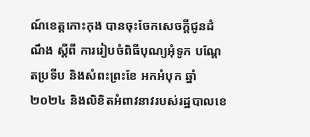ណ៍ខេត្តកោះកុង បានចុះចែកសេចក្ដីជូនដំណឹង ស្ដីពី ការរៀបចំពិធីបុណ្យអុំទូក បណ្ដែតប្រទីប និងសំពះព្រះខែ អកអំបុក ឆ្នាំ២០២៤ និងលិខិតអំពាវនាវរបស់រដ្ឋបាលខេ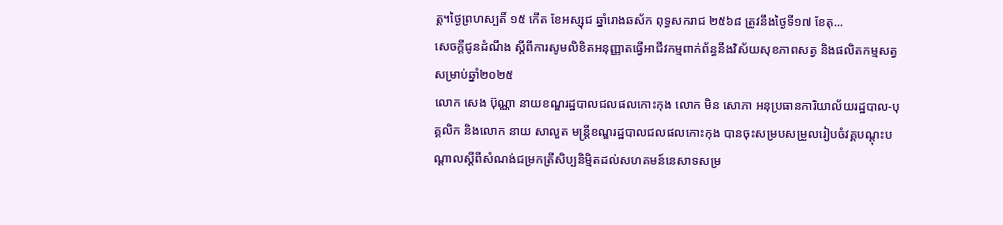ត្ត។ថ្ងៃព្រហស្បតិ៍ ១៥ កើត ខែអស្សុជ ឆ្នាំរោងឆស័ក ពុទ្ធសករាជ ២៥៦៨ ត្រូវនឹងថ្ងៃទី១៧ ខែតុ...
សេចក្តីជូនដំណឹង ស្តីពីការសូមលិខិតអនុញ្ញាតធ្វើអាជីវកម្មពាក់ព័ន្ធនឹងវិស័យសុខភាពសត្វ និងផលិតកម្មសត្វ សម្រាប់ឆ្នាំ២០២៥
លោក សេង ប៊ុណ្ណា នាយខណ្ឌរដ្ឋបាលជលផលកោះកុង លោក មិន សោភា អនុប្រធានការិយាល័យរដ្ឋបាល-បុគ្គលិក និងលោក នាយ សាលួត មន្ត្រីខណ្ឌរដ្ឋបាលជលផលកោះកុង បានចុះសម្របសម្រួលរៀបចំវគ្គបណ្ដុះបណ្ដាលស្ដីពីសំណង់ជម្រកត្រីសិប្បនិម្មិតដល់សហគមន៍នេសាទសម្រ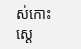ស់កោះស្ដេ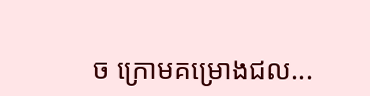ច ក្រោមគម្រោងជល...